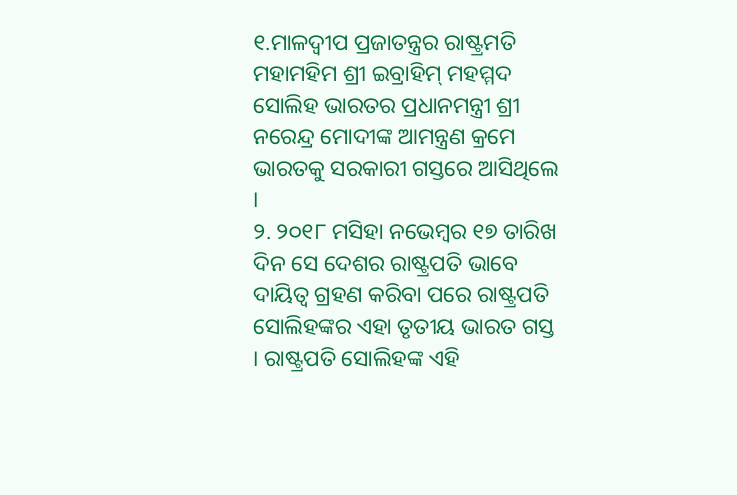୧.ମାଳଦ୍ୱୀପ ପ୍ରଜାତନ୍ତ୍ରର ରାଷ୍ଟ୍ରମତି ମହାମହିମ ଶ୍ରୀ ଇବ୍ରାହିମ୍ ମହମ୍ମଦ ସୋଲିହ ଭାରତର ପ୍ରଧାନମନ୍ତ୍ରୀ ଶ୍ରୀ ନରେନ୍ଦ୍ର ମୋଦୀଙ୍କ ଆମନ୍ତ୍ରଣ କ୍ରମେ ଭାରତକୁ ସରକାରୀ ଗସ୍ତରେ ଆସିଥିଲେ ।
୨. ୨୦୧୮ ମସିହା ନଭେମ୍ବର ୧୭ ତାରିଖ ଦିନ ସେ ଦେଶର ରାଷ୍ଟ୍ରପତି ଭାବେ ଦାୟିତ୍ୱ ଗ୍ରହଣ କରିବା ପରେ ରାଷ୍ଟ୍ରପତି ସୋଲିହଙ୍କର ଏହା ତୃତୀୟ ଭାରତ ଗସ୍ତ । ରାଷ୍ଟ୍ରପତି ସୋଲିହଙ୍କ ଏହି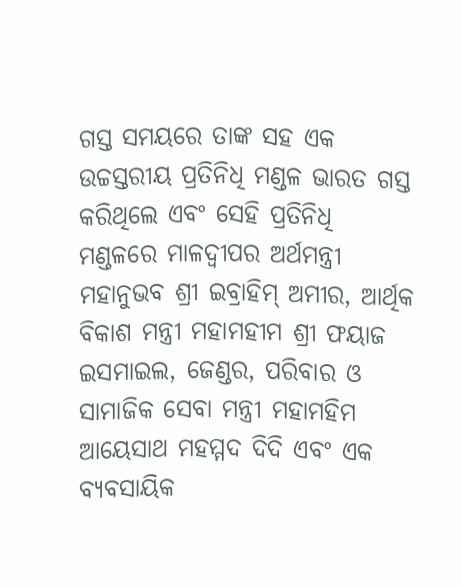ଗସ୍ତ ସମୟରେ ତାଙ୍କ ସହ ଏକ ଉଚ୍ଚସ୍ତରୀୟ ପ୍ରତିନିଧି ମଣ୍ଡଳ ଭାରତ ଗସ୍ତ କରିଥିଲେ ଏବଂ ସେହି ପ୍ରତିନିଧି ମଣ୍ଡଳରେ ମାଳଦ୍ୱୀପର ଅର୍ଥମନ୍ତ୍ରୀ ମହାନୁଭବ ଶ୍ରୀ ଇବ୍ରାହିମ୍ ଅମୀର, ଆର୍ଥିକ ବିକାଶ ମନ୍ତ୍ରୀ ମହାମହୀମ ଶ୍ରୀ ଫୟାଜ ଇସମାଇଲ, ଜେଣ୍ଡର, ପରିବାର ଓ ସାମାଜିକ ସେବା ମନ୍ତ୍ରୀ ମହାମହିମ ଆୟେସାଥ ମହମ୍ମଦ ଦିଦି ଏବଂ ଏକ ବ୍ୟବସାୟିକ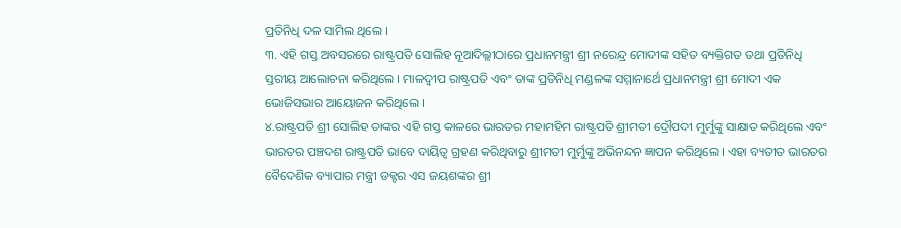ପ୍ରତିନିଧି ଦଳ ସାମିଲ ଥିଲେ ।
୩. ଏହି ଗସ୍ତ ଅବସରରେ ରାଷ୍ଟ୍ରପତି ସୋଲିହ ନୂଆଦିଲ୍ଲୀଠାରେ ପ୍ରଧାନମନ୍ତ୍ରୀ ଶ୍ରୀ ନରେନ୍ଦ୍ର ମୋଦୀଙ୍କ ସହିତ ବ୍ୟକ୍ତିଗତ ତଥା ପ୍ରତିନିଧି ସ୍ତରୀୟ ଆଲୋଚନା କରିଥିଲେ । ମାଳଦ୍ୱୀପ ରାଷ୍ଟ୍ରପତି ଏବଂ ତାଙ୍କ ପ୍ରତିନିଧି ମଣ୍ଡଳଙ୍କ ସମ୍ମାନାର୍ଥେ ପ୍ରଧାନମନ୍ତ୍ରୀ ଶ୍ରୀ ମୋଦୀ ଏକ ଭୋଜିସଭାର ଆୟୋଜନ କରିଥିଲେ ।
୪.ରାଷ୍ଟ୍ରପତି ଶ୍ରୀ ସୋଲିହ ତାଙ୍କର ଏହି ଗସ୍ତ କାଳରେ ଭାରତର ମହାମହିମ ରାଷ୍ଟ୍ରପତି ଶ୍ରୀମତୀ ଦ୍ରୌପଦୀ ମୁର୍ମୁଙ୍କୁ ସାକ୍ଷାତ କରିଥିଲେ ଏବଂ ଭାରତର ପଞ୍ଚଦଶ ରାଷ୍ଟ୍ରପତି ଭାବେ ଦାୟିତ୍ୱ ଗ୍ରହଣ କରିଥିବାରୁ ଶ୍ରୀମତୀ ମୁର୍ମୁଙ୍କୁ ଅଭିନନ୍ଦନ ଜ୍ଞାପନ କରିଥିଲେ । ଏହା ବ୍ୟତୀତ ଭାରତର ବୈଦେଶିକ ବ୍ୟାପାର ମନ୍ତ୍ରୀ ଡକ୍ଟର ଏସ ଜୟଶଙ୍କର ଶ୍ରୀ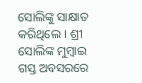ସୋଲିଙ୍କୁ ସାକ୍ଷାତ କରିଥିଲେ । ଶ୍ରୀ ସୋଲିଙ୍କ ମୁମ୍ବାଇ ଗସ୍ତ ଅବସରରେ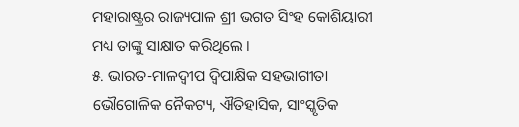ମହାରାଷ୍ଟ୍ରର ରାଜ୍ୟପାଳ ଶ୍ରୀ ଭଗତ ସିଂହ କୋଶିୟାରୀ ମଧ୍ୟ ତାଙ୍କୁ ସାକ୍ଷାତ କରିଥିଲେ ।
୫. ଭାରତ-ମାଳଦ୍ୱୀପ ଦ୍ୱିପାକ୍ଷିକ ସହଭାଗୀତା ଭୌଗୋଳିକ ନୈକଟ୍ୟ, ଐତିହାସିକ, ସାଂସ୍କୃତିକ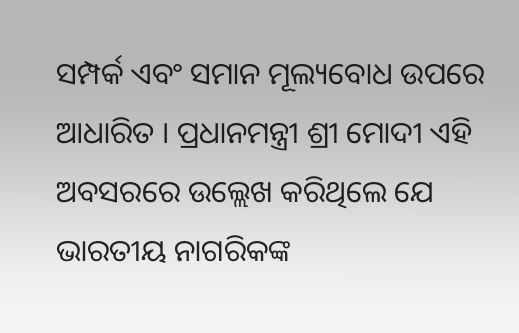ସମ୍ପର୍କ ଏବଂ ସମାନ ମୂଲ୍ୟବୋଧ ଉପରେ ଆଧାରିତ । ପ୍ରଧାନମନ୍ତ୍ରୀ ଶ୍ରୀ ମୋଦୀ ଏହି ଅବସରରେ ଉଲ୍ଲେଖ କରିଥିଲେ ଯେ ଭାରତୀୟ ନାଗରିକଙ୍କ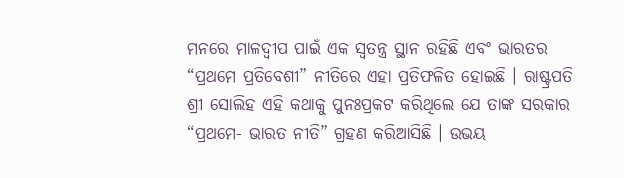ମନରେ ମାଳଦ୍ୱୀପ ପାଇଁ ଏକ ସ୍ୱତନ୍ତ୍ର ସ୍ଥାନ ରହିଛି ଏବଂ ଭାରତର “ପ୍ରଥମେ ପ୍ରତିବେଶୀ” ନୀତିରେ ଏହା ପ୍ରତିଫଳିତ ହୋଇଛି । ରାଷ୍ଟ୍ରପତି ଶ୍ରୀ ସୋଲିହ ଏହି କଥାକୁ ପୁନଃପ୍ରକଟ କରିଥିଲେ ଯେ ତାଙ୍କ ସରକାର “ପ୍ରଥମେ- ଭାରତ ନୀତି” ଗ୍ରହଣ କରିଆସିଛି । ଉଭୟ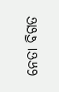ନେତା ବିଗତ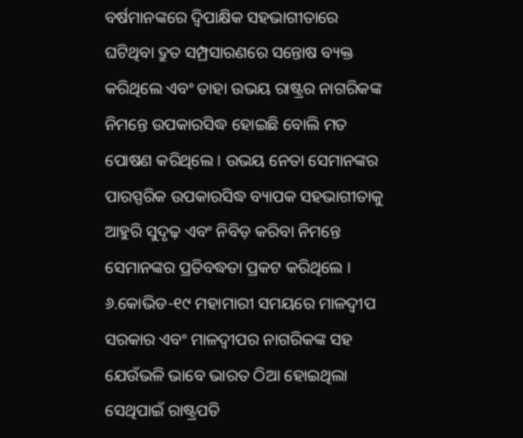ବର୍ଷମାନଙ୍କରେ ଦ୍ୱିପାକ୍ଷିକ ସହଭାଗୀତାରେ ଘଟିଥିବା ଦ୍ରୁତ ସମ୍ପ୍ରସାରଣରେ ସନ୍ତୋଷ ବ୍ୟକ୍ତ କରିଥିଲେ ଏବଂ ତାହା ଉଭୟ ରାଷ୍ଟ୍ରର ନାଗରିକଙ୍କ ନିମନ୍ତେ ଉପକାରସିଦ୍ଧ ହୋଇଛି ବୋଲି ମତ ପୋଷଣ କରିଥିଲେ । ଉଭୟ ନେତା ସେମାନଙ୍କର ପାରସ୍ପରିକ ଉପକାରସିଦ୍ଧ ବ୍ୟାପକ ସହଭାଗୀତାକୁ ଆହୁରି ସୁଦୃଢ଼ ଏବଂ ନିବିଡ଼ କରିବା ନିମନ୍ତେ ସେମାନଙ୍କର ପ୍ରତିବଦ୍ଧତା ପ୍ରକଟ କରିଥିଲେ ।
୬.କୋଭିଡ-୧୯ ମହାମାରୀ ସମୟରେ ମାଳଦ୍ୱୀପ ସରକାର ଏବଂ ମାଳଦ୍ୱୀପର ନାଗରିକଙ୍କ ସହ ଯେଉଁଭଳି ଭାବେ ଭାରତ ଠିଆ ହୋଇଥିଲା ସେଥିପାଇଁ ରାଷ୍ଟ୍ରପତି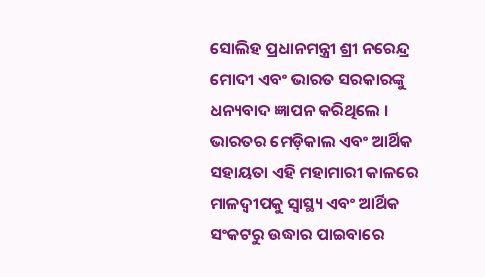ସୋଲିହ ପ୍ରଧାନମନ୍ତ୍ରୀ ଶ୍ରୀ ନରେନ୍ଦ୍ର ମୋଦୀ ଏବଂ ଭାରତ ସରକାରଙ୍କୁ ଧନ୍ୟବାଦ ଜ୍ଞାପନ କରିଥିଲେ । ଭାରତର ମେଡ଼ିକାଲ ଏବଂ ଆର୍ଥିକ ସହାୟତା ଏହି ମହାମାରୀ କାଳରେ ମାଳଦ୍ୱୀପକୁ ସ୍ୱାସ୍ଥ୍ୟ ଏବଂ ଆର୍ଥିକ ସଂକଟରୁ ଉଦ୍ଧାର ପାଇବାରେ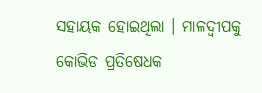ସହାୟକ ହୋଇଥିଲା । ମାଳଦ୍ୱୀପକୁ କୋଭିଡ ପ୍ରତିଷେଧକ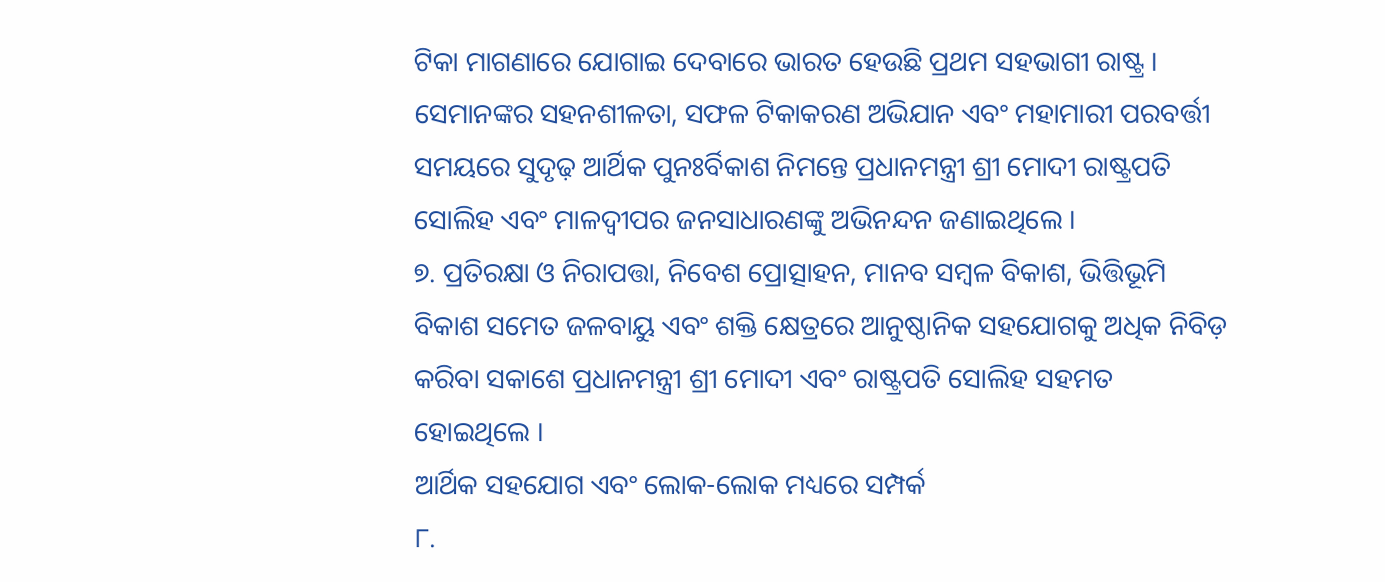ଟିକା ମାଗଣାରେ ଯୋଗାଇ ଦେବାରେ ଭାରତ ହେଉଛି ପ୍ରଥମ ସହଭାଗୀ ରାଷ୍ଟ୍ର । ସେମାନଙ୍କର ସହନଶୀଳତା, ସଫଳ ଟିକାକରଣ ଅଭିଯାନ ଏବଂ ମହାମାରୀ ପରବର୍ତ୍ତୀ ସମୟରେ ସୁଦୃଢ଼ ଆର୍ଥିକ ପୁନଃର୍ବିକାଶ ନିମନ୍ତେ ପ୍ରଧାନମନ୍ତ୍ରୀ ଶ୍ରୀ ମୋଦୀ ରାଷ୍ଟ୍ରପତି ସୋଲିହ ଏବଂ ମାଳଦ୍ୱୀପର ଜନସାଧାରଣଙ୍କୁ ଅଭିନନ୍ଦନ ଜଣାଇଥିଲେ ।
୭. ପ୍ରତିରକ୍ଷା ଓ ନିରାପତ୍ତା, ନିବେଶ ପ୍ରୋତ୍ସାହନ, ମାନବ ସମ୍ବଳ ବିକାଶ, ଭିତ୍ତିଭୂମି ବିକାଶ ସମେତ ଜଳବାୟୁ ଏବଂ ଶକ୍ତି କ୍ଷେତ୍ରରେ ଆନୁଷ୍ଠାନିକ ସହଯୋଗକୁ ଅଧିକ ନିବିଡ଼ କରିବା ସକାଶେ ପ୍ରଧାନମନ୍ତ୍ରୀ ଶ୍ରୀ ମୋଦୀ ଏବଂ ରାଷ୍ଟ୍ରପତି ସୋଲିହ ସହମତ ହୋଇଥିଲେ ।
ଆର୍ଥିକ ସହଯୋଗ ଏବଂ ଲୋକ-ଲୋକ ମଧ୍ୟରେ ସମ୍ପର୍କ
୮.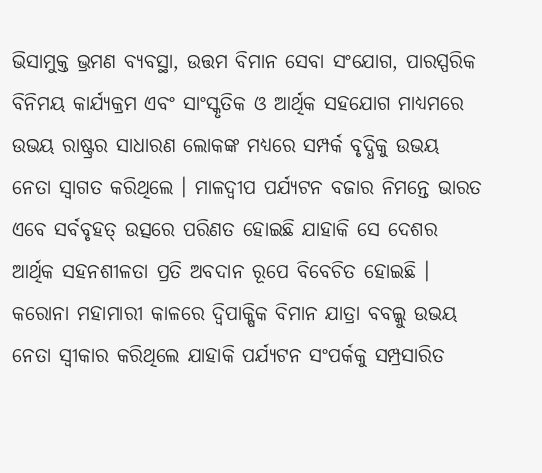ଭିସାମୁକ୍ତ ଭ୍ରମଣ ବ୍ୟବସ୍ଥା, ଉତ୍ତମ ବିମାନ ସେବା ସଂଯୋଗ, ପାରସ୍ପରିକ ବିନିମୟ କାର୍ଯ୍ୟକ୍ରମ ଏବଂ ସାଂସ୍କୃତିକ ଓ ଆର୍ଥିକ ସହଯୋଗ ମାଧ୍ୟମରେ ଉଭୟ ରାଷ୍ଟ୍ରର ସାଧାରଣ ଲୋକଙ୍କ ମଧ୍ୟରେ ସମ୍ପର୍କ ବୃଦ୍ଧିକୁ ଉଭୟ ନେତା ସ୍ୱାଗତ କରିଥିଲେ । ମାଳଦ୍ୱୀପ ପର୍ଯ୍ୟଟନ ବଜାର ନିମନ୍ତେ ଭାରତ ଏବେ ସର୍ବବୃହତ୍ ଉତ୍ସରେ ପରିଣତ ହୋଇଛି ଯାହାକି ସେ ଦେଶର ଆର୍ଥିକ ସହନଶୀଳତା ପ୍ରତି ଅବଦାନ ରୂପେ ବିବେଚିତ ହୋଇଛି । କରୋନା ମହାମାରୀ କାଳରେ ଦ୍ୱିପାକ୍ଷିକ ବିମାନ ଯାତ୍ରା ବବଲ୍କୁ ଉଭୟ ନେତା ସ୍ୱୀକାର କରିଥିଲେ ଯାହାକି ପର୍ଯ୍ୟଟନ ସଂପର୍କକୁ ସମ୍ପ୍ରସାରିତ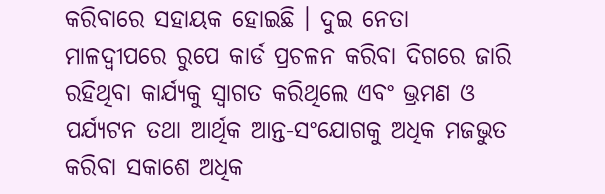କରିବାରେ ସହାୟକ ହୋଇଛି । ଦୁଇ ନେତା ମାଳଦ୍ୱୀପରେ ରୁପେ କାର୍ଡ ପ୍ରଚଳନ କରିବା ଦିଗରେ ଜାରି ରହିଥିବା କାର୍ଯ୍ୟକୁ ସ୍ୱାଗତ କରିଥିଲେ ଏବଂ ଭ୍ରମଣ ଓ ପର୍ଯ୍ୟଟନ ତଥା ଆର୍ଥିକ ଆନ୍ତ-ସଂଯୋଗକୁ ଅଧିକ ମଜଭୁତ କରିବା ସକାଶେ ଅଧିକ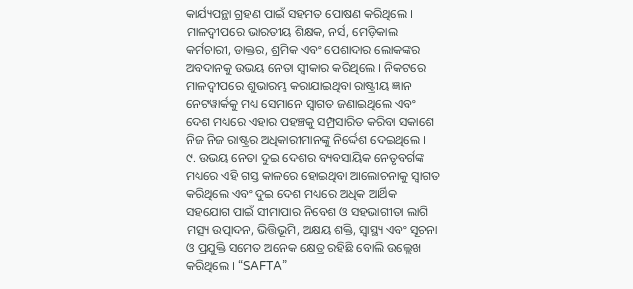କାର୍ଯ୍ୟପନ୍ଥା ଗ୍ରହଣ ପାଇଁ ସହମତ ପୋଷଣ କରିଥିଲେ । ମାଳଦ୍ୱୀପରେ ଭାରତୀୟ ଶିକ୍ଷକ, ନର୍ସ, ମେଡ଼ିକାଲ କର୍ମଚାରୀ, ଡାକ୍ତର, ଶ୍ରମିକ ଏବଂ ପେଶାଦାର ଲୋକଙ୍କର ଅବଦାନକୁ ଉଭୟ ନେତା ସ୍ୱୀକାର କରିଥିଲେ । ନିକଟରେ ମାଳଦ୍ୱୀପରେ ଶୁଭାରମ୍ଭ କରାଯାଇଥିବା ରାଷ୍ଟ୍ରୀୟ ଜ୍ଞାନ ନେଟୱାର୍କକୁ ମଧ୍ୟ ସେମାନେ ସ୍ୱାଗତ ଜଣାଇଥିଲେ ଏବଂ ଦେଶ ମଧ୍ୟରେ ଏହାର ପହଞ୍ଚକୁ ସମ୍ପ୍ରସାରିତ କରିବା ସକାଶେ ନିଜ ନିଜ ରାଷ୍ଟ୍ରର ଅଧିକାରୀମାନଙ୍କୁ ନିର୍ଦ୍ଦେଶ ଦେଇଥିଲେ ।
୯. ଉଭୟ ନେତା ଦୁଇ ଦେଶର ବ୍ୟବସାୟିକ ନେତୃବର୍ଗଙ୍କ ମଧ୍ୟରେ ଏହି ଗସ୍ତ କାଳରେ ହୋଇଥିବା ଆଲୋଚନାକୁ ସ୍ୱାଗତ କରିଥିଲେ ଏବଂ ଦୁଇ ଦେଶ ମଧ୍ୟରେ ଅଧିକ ଆର୍ଥିକ ସହଯୋଗ ପାଇଁ ସୀମାପାର ନିବେଶ ଓ ସହଭାଗୀତା ଲାଗି ମତ୍ସ୍ୟ ଉତ୍ପାଦନ, ଭିତ୍ତିଭୂମି, ଅକ୍ଷୟ ଶକ୍ତି, ସ୍ୱାସ୍ଥ୍ୟ ଏବଂ ସୂଚନା ଓ ପ୍ରଯୁକ୍ତି ସମେତ ଅନେକ କ୍ଷେତ୍ର ରହିଛି ବୋଲି ଉଲ୍ଲେଖ କରିଥିଲେ । “SAFTA”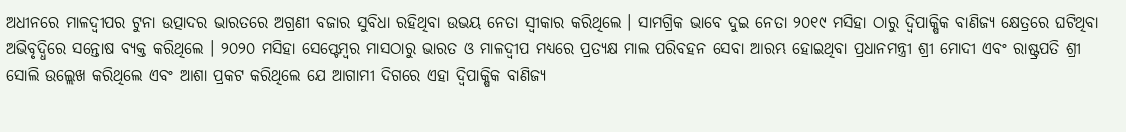ଅଧୀନରେ ମାଳଦ୍ୱୀପର ଟୁନା ଉତ୍ପାଦର ଭାରତରେ ଅଗ୍ରଣୀ ବଜାର ସୁବିଧା ରହିଥିବା ଉଭୟ ନେତା ସ୍ୱୀକାର କରିଥିଲେ । ସାମଗ୍ରିକ ଭାବେ ଦୁଇ ନେତା ୨୦୧୯ ମସିହା ଠାରୁ ଦ୍ୱିପାକ୍ଷିକ ବାଣିଜ୍ୟ କ୍ଷେତ୍ରରେ ଘଟିଥିବା ଅଭିବୃଦ୍ଧିରେ ସନ୍ତୋଷ ବ୍ୟକ୍ତ କରିଥିଲେ । ୨୦୨୦ ମସିହା ସେପ୍ଟେମ୍ବର ମାସଠାରୁ ଭାରତ ଓ ମାଳଦ୍ୱୀପ ମଧ୍ୟରେ ପ୍ରତ୍ୟକ୍ଷ ମାଲ ପରିବହନ ସେବା ଆରମ୍ଭ ହୋଇଥିବା ପ୍ରଧାନମନ୍ତ୍ରୀ ଶ୍ରୀ ମୋଦୀ ଏବଂ ରାଷ୍ଟ୍ରପତି ଶ୍ରୀ ସୋଲି ଉଲ୍ଲେଖ କରିଥିଲେ ଏବଂ ଆଶା ପ୍ରକଟ କରିଥିଲେ ଯେ ଆଗାମୀ ଦିଗରେ ଏହା ଦ୍ୱିପାକ୍ଷିକ ବାଣିଜ୍ୟ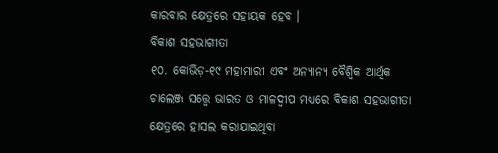କାରବାର କ୍ଷେତ୍ରରେ ସହାୟକ ହେବ ।
ବିକାଶ ସହଭାଗୀତା
୧୦. କୋଭିଡ଼-୧୯ ମହାମାରୀ ଏବଂ ଅନ୍ୟାନ୍ୟ ବୈଶ୍ୱିକ ଆର୍ଥିକ ଚାଲେଞ୍ଜ ସତ୍ତ୍ୱେ ଭାରତ ଓ ମାଳଦ୍ୱୀପ ମଧ୍ୟରେ ବିକାଶ ସହଭାଗୀତା କ୍ଷେତ୍ରରେ ହାସଲ କରାଯାଇଥିବା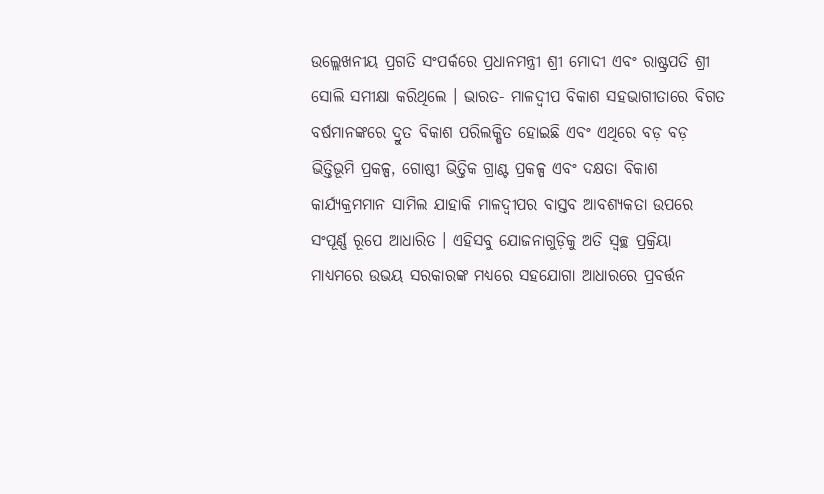ଉଲ୍ଲେଖନୀୟ ପ୍ରଗତି ସଂପର୍କରେ ପ୍ରଧାନମନ୍ତ୍ରୀ ଶ୍ରୀ ମୋଦୀ ଏବଂ ରାଷ୍ଟ୍ରପତି ଶ୍ରୀ ସୋଲି ସମୀକ୍ଷା କରିଥିଲେ । ଭାରତ- ମାଳଦ୍ୱୀପ ବିକାଶ ସହଭାଗୀତାରେ ବିଗତ ବର୍ଷମାନଙ୍କରେ ଦ୍ରୁତ ବିକାଶ ପରିଲକ୍ଷିତ ହୋଇଛି ଏବଂ ଏଥିରେ ବଡ଼ ବଡ଼ ଭିତ୍ତିଭୂମି ପ୍ରକଳ୍ପ, ଗୋଷ୍ଠୀ ଭିତ୍ତିକ ଗ୍ରାଣ୍ଟ ପ୍ରକଳ୍ପ ଏବଂ ଦକ୍ଷତା ବିକାଶ କାର୍ଯ୍ୟକ୍ରମମାନ ସାମିଲ ଯାହାକି ମାଳଦ୍ୱୀପର ବାସ୍ତବ ଆବଶ୍ୟକତା ଉପରେ ସଂପୂର୍ଣ୍ଣ ରୂପେ ଆଧାରିତ । ଏହିସବୁ ଯୋଜନାଗୁଡ଼ିକୁ ଅତି ସ୍ୱଚ୍ଛ ପ୍ରକ୍ରିୟା ମାଧ୍ୟମରେ ଉଭୟ ସରକାରଙ୍କ ମଧ୍ୟରେ ସହଯୋଗା ଆଧାରରେ ପ୍ରବର୍ତ୍ତନ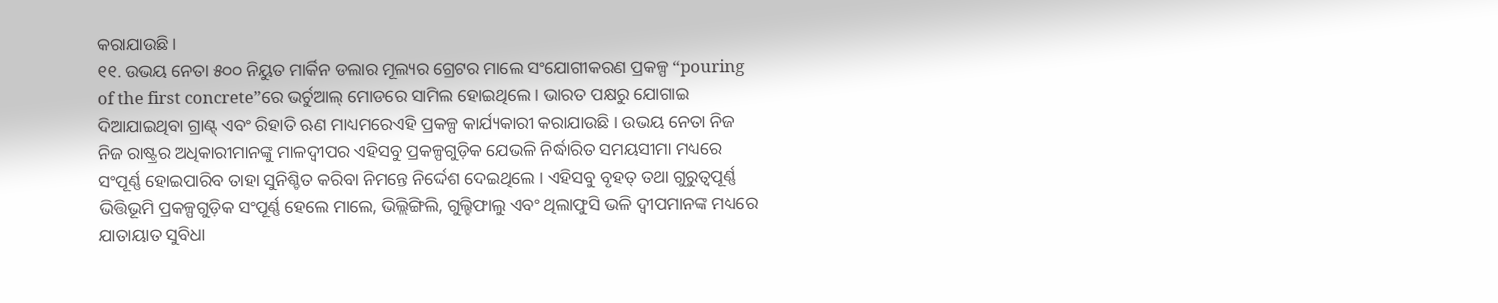କରାଯାଉଛି ।
୧୧. ଉଭୟ ନେତା ୫୦୦ ନିୟୁତ ମାର୍କିନ ଡଲାର ମୂଲ୍ୟର ଗ୍ରେଟର ମାଲେ ସଂଯୋଗୀକରଣ ପ୍ରକଳ୍ପ “pouring of the first concrete”ରେ ଭର୍ଚୁଆଲ୍ ମୋଡରେ ସାମିଲ ହୋଇଥିଲେ । ଭାରତ ପକ୍ଷରୁ ଯୋଗାଇ ଦିଆଯାଇଥିବା ଗ୍ରାଣ୍ଟ୍ ଏବଂ ରିହାତି ଋଣ ମାଧ୍ୟମରେଏହି ପ୍ରକଳ୍ପ କାର୍ଯ୍ୟକାରୀ କରାଯାଉଛି । ଉଭୟ ନେତା ନିଜ ନିଜ ରାଷ୍ଟ୍ରର ଅଧିକାରୀମାନଙ୍କୁ ମାଳଦ୍ୱୀପର ଏହିସବୁ ପ୍ରକଳ୍ପଗୁଡ଼ିକ ଯେଭଳି ନିର୍ଦ୍ଧାରିତ ସମୟସୀମା ମଧ୍ୟରେ ସଂପୂର୍ଣ୍ଣ ହୋଇପାରିବ ତାହା ସୁନିଶ୍ଚିତ କରିବା ନିମନ୍ତେ ନିର୍ଦ୍ଦେଶ ଦେଇଥିଲେ । ଏହିସବୁ ବୃହତ୍ ତଥା ଗୁରୁତ୍ୱପୂର୍ଣ୍ଣ ଭିତ୍ତିଭୂମି ପ୍ରକଳ୍ପଗୁଡ଼ିକ ସଂପୂର୍ଣ୍ଣ ହେଲେ ମାଲେ, ଭିଲ୍ଲିଙ୍ଗିଲି, ଗୁଲ୍ହିଫାଲୁ ଏବଂ ଥିଲାଫୁସି ଭଳି ଦ୍ୱୀପମାନଙ୍କ ମଧ୍ୟରେ ଯାତାୟାତ ସୁବିଧା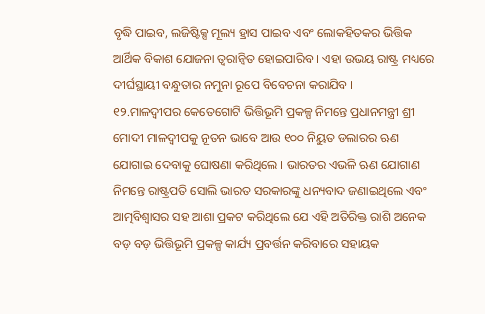ବୃଦ୍ଧି ପାଇବ, ଲଜିଷ୍ଟିକ୍ସ ମୂଲ୍ୟ ହ୍ରାସ ପାଇବ ଏବଂ ଲୋକହିତକର ଭିତ୍ତିକ ଆର୍ଥିକ ବିକାଶ ଯୋଜନା ତ୍ୱରାନ୍ୱିତ ହୋଇପାରିବ । ଏହା ଉଭୟ ରାଷ୍ଟ୍ର ମଧ୍ୟରେ ଦୀର୍ଘସ୍ଥାୟୀ ବନ୍ଧୁତାର ନମୁନା ରୂପେ ବିବେଚନା କରାଯିବ ।
୧୨.ମାଳଦ୍ୱୀପର କେତେଗୋଟି ଭିତ୍ତିଭୂମି ପ୍ରକଳ୍ପ ନିମନ୍ତେ ପ୍ରଧାନମନ୍ତ୍ରୀ ଶ୍ରୀ ମୋଦୀ ମାଳଦ୍ୱୀପକୁ ନୂତନ ଭାବେ ଆଉ ୧୦୦ ନିୟୁତ ଡଲାରର ଋଣ ଯୋଗାଇ ଦେବାକୁ ଘୋଷଣା କରିଥିଲେ । ଭାରତର ଏଭଳି ଋଣ ଯୋଗାଣ ନିମନ୍ତେ ରାଷ୍ଟ୍ରପତି ସୋଲି ଭାରତ ସରକାରଙ୍କୁ ଧନ୍ୟବାଦ ଜଣାଇଥିଲେ ଏବଂ ଆତ୍ମବିଶ୍ୱାସର ସହ ଆଶା ପ୍ରକଟ କରିଥିଲେ ଯେ ଏହି ଅତିରିକ୍ତ ରାଶି ଅନେକ ବଡ଼ ବଡ଼ ଭିତ୍ତିଭୂମି ପ୍ରକଳ୍ପ କାର୍ଯ୍ୟ ପ୍ରବର୍ତ୍ତନ କରିବାରେ ସହାୟକ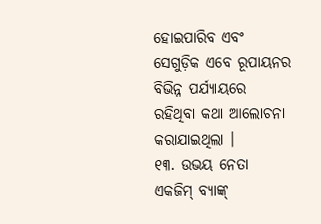ହୋଇପାରିବ ଏବଂ ସେଗୁଡ଼ିକ ଏବେ ରୂପାୟନର ବିଭିନ୍ନ ପର୍ଯ୍ୟାୟରେ ରହିଥିବା କଥା ଆଲୋଚନା କରାଯାଇଥିଲା ।
୧୩. ଉଭୟ ନେତା ଏକଜିମ୍ ବ୍ୟାଙ୍କ୍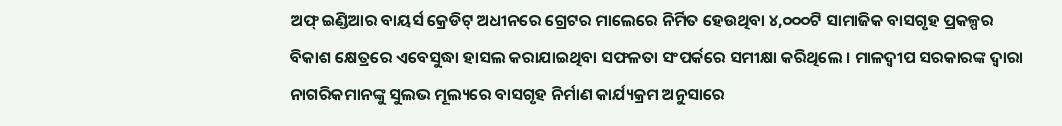ଅଫ୍ ଇଣ୍ଡିଆର ବାୟର୍ସ କ୍ରେଡିଟ୍ ଅଧୀନରେ ଗ୍ରେଟର ମାଲେରେ ନିର୍ମିତ ହେଉଥିବା ୪,୦୦୦ଟି ସାମାଜିକ ବାସଗୃହ ପ୍ରକଳ୍ପର ବିକାଶ କ୍ଷେତ୍ରରେ ଏବେସୁଦ୍ଧା ହାସଲ କରାଯାଇଥିବା ସଫଳତା ସଂପର୍କରେ ସମୀକ୍ଷା କରିଥିଲେ । ମାଳଦ୍ୱୀପ ସରକାରଙ୍କ ଦ୍ୱାରା ନାଗରିକମାନଙ୍କୁ ସୁଲଭ ମୂଲ୍ୟରେ ବାସଗୃହ ନିର୍ମାଣ କାର୍ଯ୍ୟକ୍ରମ ଅନୁସାରେ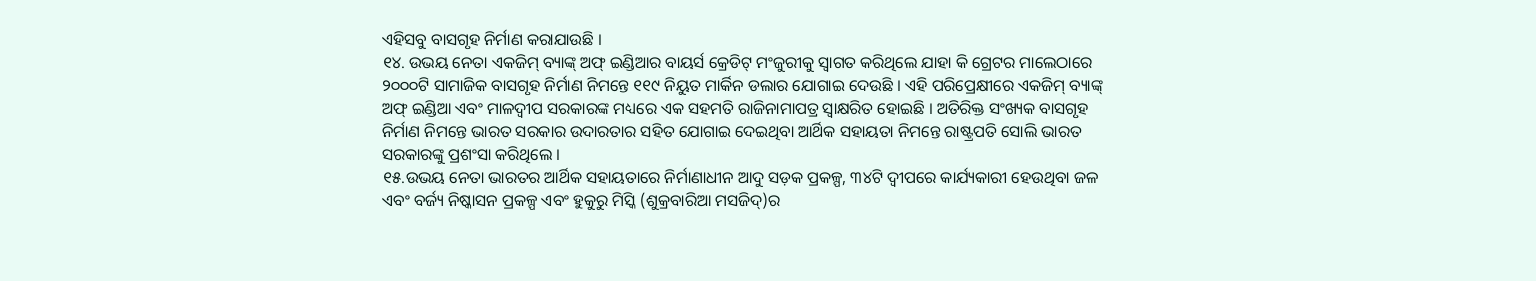ଏହିସବୁ ବାସଗୃହ ନିର୍ମାଣ କରାଯାଉଛି ।
୧୪. ଉଭୟ ନେତା ଏକଜିମ୍ ବ୍ୟାଙ୍କ୍ ଅଫ୍ ଇଣ୍ଡିଆର ବାୟର୍ସ କ୍ରେଡିଟ୍ ମଂଜୁରୀକୁ ସ୍ୱାଗତ କରିଥିଲେ ଯାହା କି ଗ୍ରେଟର ମାଲେଠାରେ ୨୦୦୦ଟି ସାମାଜିକ ବାସଗୃହ ନିର୍ମାଣ ନିମନ୍ତେ ୧୧୯ ନିୟୁତ ମାର୍କିନ ଡଲାର ଯୋଗାଇ ଦେଉଛି । ଏହି ପରିପ୍ରେକ୍ଷୀରେ ଏକଜିମ୍ ବ୍ୟାଙ୍କ୍ ଅଫ୍ ଇଣ୍ଡିଆ ଏବଂ ମାଳଦ୍ୱୀପ ସରକାରଙ୍କ ମଧ୍ୟରେ ଏକ ସହମତି ରାଜିନାମାପତ୍ର ସ୍ୱାକ୍ଷରିତ ହୋଇଛି । ଅତିରିକ୍ତ ସଂଖ୍ୟକ ବାସଗୃହ ନିର୍ମାଣ ନିମନ୍ତେ ଭାରତ ସରକାର ଉଦାରତାର ସହିତ ଯୋଗାଇ ଦେଇଥିବା ଆର୍ଥିକ ସହାୟତା ନିମନ୍ତେ ରାଷ୍ଟ୍ରପତି ସୋଲି ଭାରତ ସରକାରଙ୍କୁ ପ୍ରଶଂସା କରିଥିଲେ ।
୧୫.ଉଭୟ ନେତା ଭାରତର ଆର୍ଥିକ ସହାୟତାରେ ନିର୍ମାଣାଧୀନ ଆଦୁ ସଡ଼କ ପ୍ରକଳ୍ପ, ୩୪ଟି ଦ୍ୱୀପରେ କାର୍ଯ୍ୟକାରୀ ହେଉଥିବା ଜଳ ଏବଂ ବର୍ଜ୍ୟ ନିଷ୍କାସନ ପ୍ରକଳ୍ପ ଏବଂ ହୁକୁରୁ ମିସ୍କି (ଶୁକ୍ରବାରିଆ ମସଜିଦ୍)ର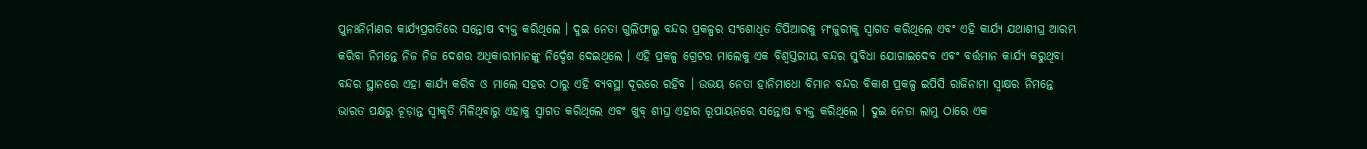ପୁନଃନିର୍ମାଣର କାର୍ଯ୍ୟପ୍ରଗତିରେ ସନ୍ତୋଷ ବ୍ୟକ୍ତ କରିଥିଲେ । ଦୁଇ ନେତା ଗୁଲିଫାଲୁ ବନ୍ଦର ପ୍ରକଳ୍ପର ସଂଶୋଧିତ ଡିପିଆରକୁ ମଂଜୁରୀକୁ ସ୍ୱାଗତ କରିଥିଲେ ଏବଂ ଏହି କାର୍ଯ୍ୟ ଯଥାଶୀଘ୍ର ଆରମ୍ଭ କରିବା ନିମନ୍ତେ ନିଜ ନିଜ ଦେଶର ଅଧିକାରୀମାନଙ୍କୁ ନିର୍ଦ୍ଦେଶ ଦେଇଥିଲେ । ଏହି ପ୍ରକଳ୍ପ ଗ୍ରେଟର ମାଲେକୁ ଏକ ବିଶ୍ୱସ୍ତରୀୟ ବନ୍ଦର ସୁବିଧା ଯୋଗାଇଦେବ ଏବଂ ବର୍ତ୍ତମାନ କାର୍ଯ୍ୟ କରୁଥିବା ବନ୍ଦର ସ୍ଥାନରେ ଏହା କାର୍ଯ୍ୟ କରିବ ଓ ମାଲେ ସହର ଠାରୁ ଏହି ବ୍ୟବସ୍ଥା ଦୂରରେ ରହିବ । ଉଭୟ ନେତା ହାନିମାଧୋ ବିମାନ ବନ୍ଦର ବିକାଶ ପ୍ରକଳ୍ପ ଇପିସି ରାଜିନାମା ସ୍ୱାକ୍ଷର ନିମନ୍ତେ ଭାରତ ପକ୍ଷରୁ ଚୂଡ଼ାନ୍ତ ସ୍ୱୀକୃତି ମିଳିଥିବାରୁ ଏହାକୁ ସ୍ୱାଗତ କରିଥିଲେ ଏବଂ ଖୁବ୍ ଶୀଘ୍ର ଏହାର ରୂପାୟନରେ ସନ୍ତୋଷ ବ୍ୟକ୍ତ କରିଥିଲେ । ଦୁଇ ନେତା ଲାମୁ ଠାରେ ଏକ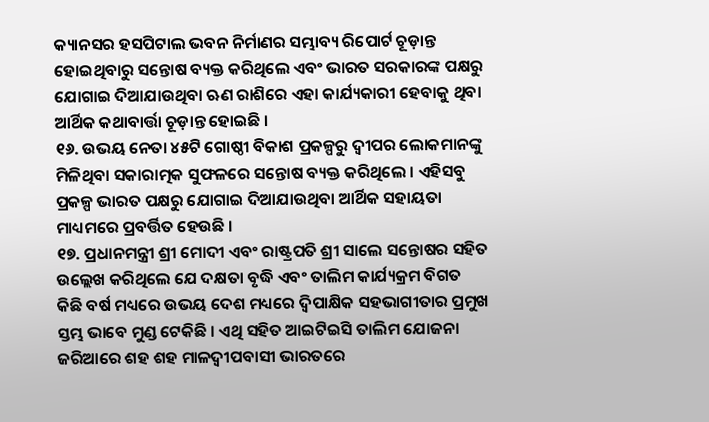କ୍ୟାନସର ହସପିଟାଲ ଭବନ ନିର୍ମାଣର ସମ୍ଭାବ୍ୟ ରିପୋର୍ଟ ଚୂଡ଼ାନ୍ତ ହୋଇଥିବାରୁ ସନ୍ତୋଷ ବ୍ୟକ୍ତ କରିଥିଲେ ଏବଂ ଭାରତ ସରକାରଙ୍କ ପକ୍ଷରୁ ଯୋଗାଇ ଦିଆଯାଉଥିବା ଋଣ ରାଶିରେ ଏହା କାର୍ଯ୍ୟକାରୀ ହେବାକୁ ଥିବା ଆର୍ଥିକ କଥାବାର୍ତ୍ତା ଚୂଡ଼ାନ୍ତ ହୋଇଛି ।
୧୬. ଉଭୟ ନେତା ୪୫ଟି ଗୋଷ୍ଠୀ ବିକାଶ ପ୍ରକଳ୍ପରୁ ଦ୍ୱୀପର ଲୋକମାନଙ୍କୁ ମିଳିଥିବା ସକାରାତ୍ମକ ସୁଫଳରେ ସନ୍ତୋଷ ବ୍ୟକ୍ତ କରିଥିଲେ । ଏହିସବୁ ପ୍ରକଳ୍ପ ଭାରତ ପକ୍ଷରୁ ଯୋଗାଇ ଦିଆଯାଉଥିବା ଆର୍ଥିକ ସହାୟତା ମାଧ୍ୟମରେ ପ୍ରବର୍ତ୍ତିତ ହେଉଛି ।
୧୭. ପ୍ରଧାନମନ୍ତ୍ରୀ ଶ୍ରୀ ମୋଦୀ ଏବଂ ରାଷ୍ଟ୍ରପତି ଶ୍ରୀ ସାଲେ ସନ୍ତୋଷର ସହିତ ଉଲ୍ଲେଖ କରିଥିଲେ ଯେ ଦକ୍ଷତା ବୃଦ୍ଧି ଏବଂ ତାଲିମ କାର୍ଯ୍ୟକ୍ରମ ବିଗତ କିଛି ବର୍ଷ ମଧ୍ୟରେ ଉଭୟ ଦେଶ ମଧ୍ୟରେ ଦ୍ୱିପାକ୍ଷିକ ସହଭାଗୀତାର ପ୍ରମୁଖ ସ୍ତମ୍ଭ ଭାବେ ମୁଣ୍ଡ ଟେକିଛି । ଏଥି ସହିତ ଆଇଟିଇସି ତାଲିମ ଯୋଜନା ଜରିଆରେ ଶହ ଶହ ମାଳଦ୍ୱୀପବାସୀ ଭାରତରେ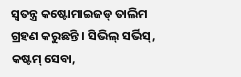ସ୍ୱତନ୍ତ୍ର କଷ୍ଟୋମାଇଜଡ୍ ତାଲିମ ଗ୍ରହଣ କରୁଛନ୍ତି । ସିଭିଲ୍ ସର୍ଭିସ୍, କଷ୍ଟମ୍ ସେବା,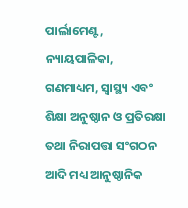ପାର୍ଲାମେଣ୍ଟ, ନ୍ୟାୟପାଳିକା, ଗଣମାଧ୍ୟମ, ସ୍ୱାସ୍ଥ୍ୟ ଏବଂ ଶିକ୍ଷା ଅନୁଷ୍ଠାନ ଓ ପ୍ରତିରକ୍ଷା ତଥା ନିରାପତ୍ତା ସଂଗଠନ ଆଦି ମଧ୍ୟ ଆନୁଷ୍ଠାନିକ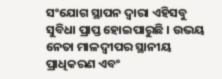ସଂଯୋଗ ସ୍ଥାପନ ଦ୍ୱାରା ଏହିସବୁ ସୁବିଧା ପ୍ରାପ୍ତ ହୋଇପାରୁଛି । ଉଭୟ ନେତା ମାଳଦ୍ୱୀପର ସ୍ଥାନୀୟ ପ୍ରାଧିକରଣ ଏବଂ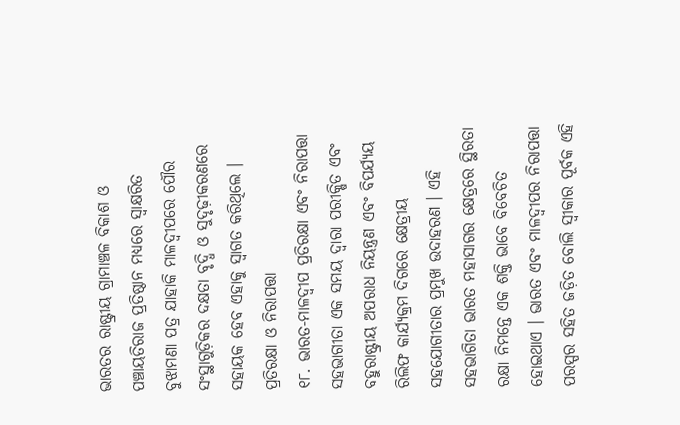ଭାରତର ରାଷ୍ଟ୍ରୀୟ ଗ୍ରାମାଞ୍ଚଳ ବିକାଶ ଓ ପଞ୍ଚାୟତିରାଜ ପ୍ରତିଷ୍ଠାନ ମଧ୍ୟରେ ସ୍ୱାକ୍ଷରିତ ବୁଝାମଣା ପତ୍ର ଯାହାକି ମାଳଦ୍ୱୀପରେ ପୌର ସଂସ୍ଥାଗୁଡ଼ିକର ଦକ୍ଷତା ବୃଦ୍ଧି ଓ ସୁଦୃଢ଼ୀକରଣରେ ସହାୟକ ହେବ ଏହାକୁ ସ୍ୱାଗତ କରିଥିଲେ ।
ପ୍ରତିରକ୍ଷା ଓ ନିରାପତ୍ତା
୧୮. ଭାରତ-ମାଳଦ୍ୱୀପ ପ୍ରତିରକ୍ଷା ଏବଂ ନିରାପତ୍ତା ସହଭାଗୀତା ଏକ ସମୟ ଦ୍ୱାରା ପରୀକ୍ଷିତ ଏବଂ ବହୁରାଷ୍ଟ୍ରୀୟ ଅପରାଧ ନିୟନ୍ତ୍ରଣ ଏବଂ ବିପର୍ଯ୍ୟୟ ରିଲିଫ କାର୍ଯ୍ୟକ୍ରମ ଦିଗରେ କ୍ଷେତ୍ରୀୟ ସହଯୋଗୀତାର ପ୍ରମୁଖ ଉଦାହରଣ । ଏହି ସହଭାଗିତା ଭାରତ ମହାସାଗର କ୍ଷେତ୍ରରେ ସ୍ଥିରତା ରକ୍ଷା ନିମନ୍ତେ ଏକ ଶକ୍ତି ଭାବେ ବିବେଚିତ ହୋଇଥାଏ । ଭାରତ ଏବଂ ମାଳଦ୍ୱୀପର ନିରାପତ୍ତା ପରସ୍ପର ସହିତ ଜଡ଼ିତ ବୋଲି ସ୍ୱୀକାର ପୂର୍ବକ ଏହି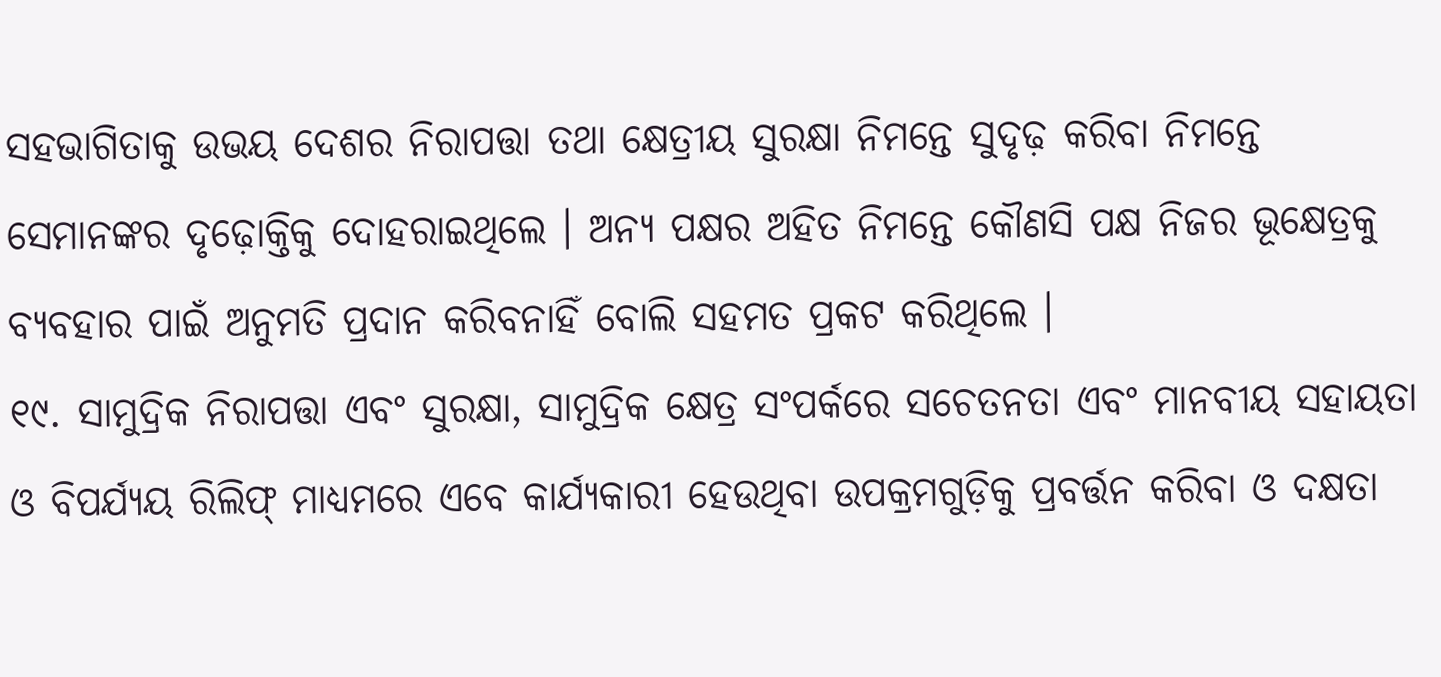ସହଭାଗିତାକୁ ଉଭୟ ଦେଶର ନିରାପତ୍ତା ତଥା କ୍ଷେତ୍ରୀୟ ସୁରକ୍ଷା ନିମନ୍ତେ ସୁଦୃଢ଼ କରିବା ନିମନ୍ତେ ସେମାନଙ୍କର ଦୃଢ଼ୋକ୍ତିକୁ ଦୋହରାଇଥିଲେ । ଅନ୍ୟ ପକ୍ଷର ଅହିତ ନିମନ୍ତେ କୌଣସି ପକ୍ଷ ନିଜର ଭୂକ୍ଷେତ୍ରକୁ ବ୍ୟବହାର ପାଇଁ ଅନୁମତି ପ୍ରଦାନ କରିବନାହିଁ ବୋଲି ସହମତ ପ୍ରକଟ କରିଥିଲେ ।
୧୯. ସାମୁଦ୍ରିକ ନିରାପତ୍ତା ଏବଂ ସୁରକ୍ଷା, ସାମୁଦ୍ରିକ କ୍ଷେତ୍ର ସଂପର୍କରେ ସଚେତନତା ଏବଂ ମାନବୀୟ ସହାୟତା ଓ ବିପର୍ଯ୍ୟୟ ରିଲିଫ୍ ମାଧ୍ୟମରେ ଏବେ କାର୍ଯ୍ୟକାରୀ ହେଉଥିବା ଉପକ୍ରମଗୁଡ଼ିକୁ ପ୍ରବର୍ତ୍ତନ କରିବା ଓ ଦକ୍ଷତା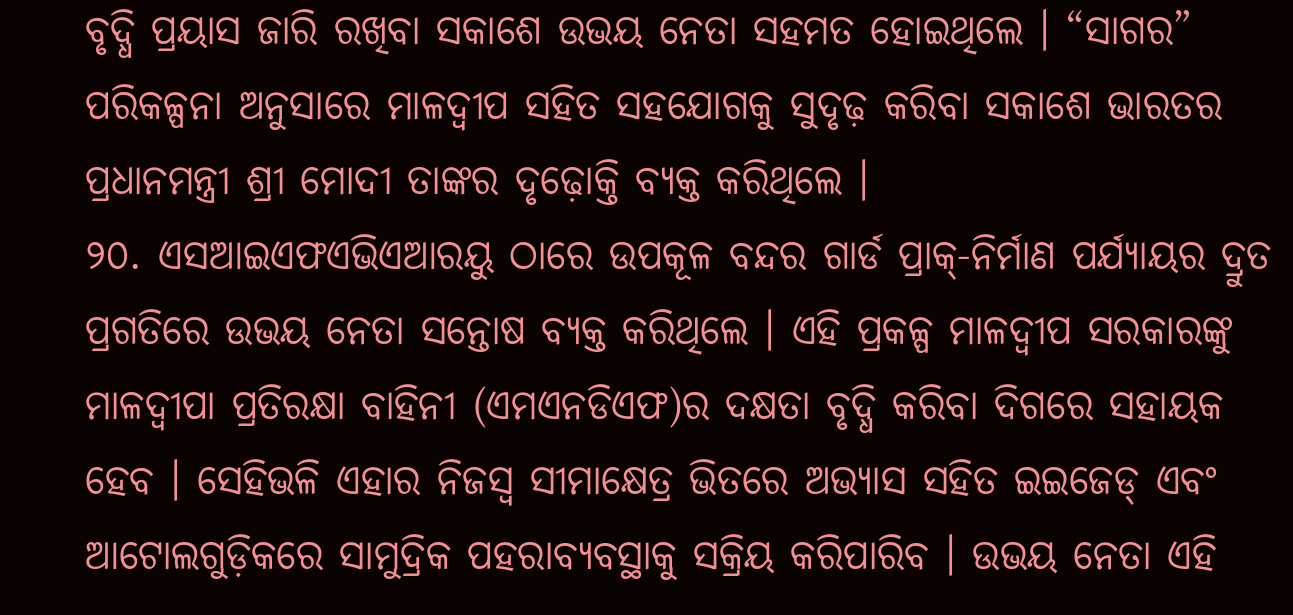ବୃଦ୍ଧି ପ୍ରୟାସ ଜାରି ରଖିବା ସକାଶେ ଉଭୟ ନେତା ସହମତ ହୋଇଥିଲେ । “ସାଗର” ପରିକଳ୍ପନା ଅନୁସାରେ ମାଳଦ୍ୱୀପ ସହିତ ସହଯୋଗକୁ ସୁଦୃଢ଼ କରିବା ସକାଶେ ଭାରତର ପ୍ରଧାନମନ୍ତ୍ରୀ ଶ୍ରୀ ମୋଦୀ ତାଙ୍କର ଦୃଢ଼ୋକ୍ତି ବ୍ୟକ୍ତ କରିଥିଲେ ।
୨୦. ଏସଆଇଏଫଏଭିଏଆରୟୁ ଠାରେ ଉପକୂଳ ବନ୍ଦର ଗାର୍ଡ ପ୍ରାକ୍-ନିର୍ମାଣ ପର୍ଯ୍ୟାୟର ଦ୍ରୁତ ପ୍ରଗତିରେ ଉଭୟ ନେତା ସନ୍ତୋଷ ବ୍ୟକ୍ତ କରିଥିଲେ । ଏହି ପ୍ରକଳ୍ପ ମାଳଦ୍ୱୀପ ସରକାରଙ୍କୁ ମାଳଦ୍ୱୀପା ପ୍ରତିରକ୍ଷା ବାହିନୀ (ଏମଏନଡିଏଫ)ର ଦକ୍ଷତା ବୃଦ୍ଧି କରିବା ଦିଗରେ ସହାୟକ ହେବ । ସେହିଭଳି ଏହାର ନିଜସ୍ୱ ସୀମାକ୍ଷେତ୍ର ଭିତରେ ଅଭ୍ୟାସ ସହିତ ଇଇଜେଡ୍ ଏବଂ ଆଟୋଲଗୁଡ଼ିକରେ ସାମୁଦ୍ରିକ ପହରାବ୍ୟବସ୍ଥାକୁ ସକ୍ରିୟ କରିପାରିବ । ଉଭୟ ନେତା ଏହି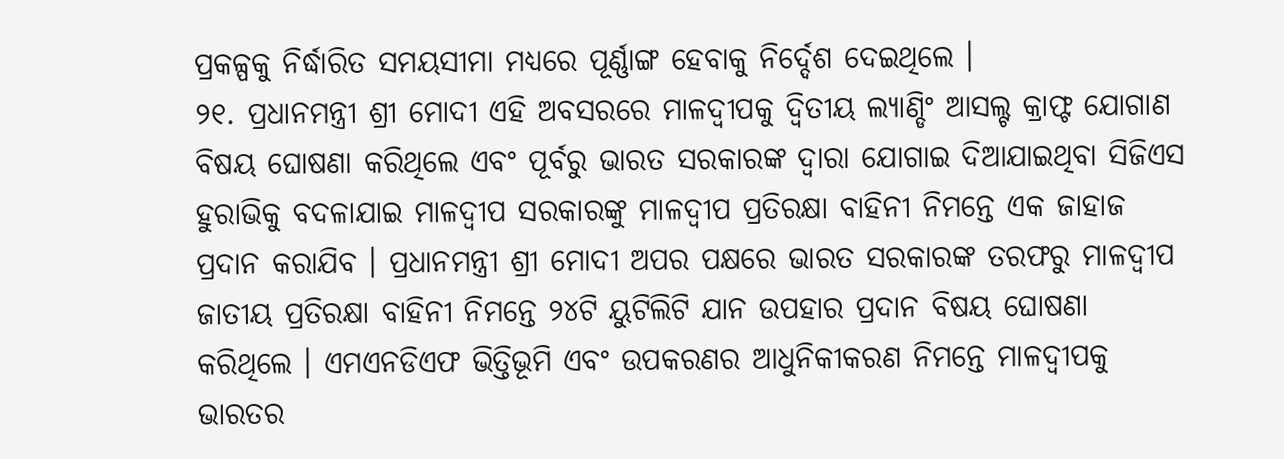ପ୍ରକଳ୍ପକୁ ନିର୍ଦ୍ଧାରିତ ସମୟସୀମା ମଧ୍ୟରେ ପୂର୍ଣ୍ଣାଙ୍ଗ ହେବାକୁ ନିର୍ଦ୍ଦେଶ ଦେଇଥିଲେ ।
୨୧. ପ୍ରଧାନମନ୍ତ୍ରୀ ଶ୍ରୀ ମୋଦୀ ଏହି ଅବସରରେ ମାଳଦ୍ୱୀପକୁ ଦ୍ୱିତୀୟ ଲ୍ୟାଣ୍ଡିଂ ଆସଲ୍ଟ କ୍ରାଫ୍ଟ ଯୋଗାଣ ବିଷୟ ଘୋଷଣା କରିଥିଲେ ଏବଂ ପୂର୍ବରୁ ଭାରତ ସରକାରଙ୍କ ଦ୍ୱାରା ଯୋଗାଇ ଦିଆଯାଇଥିବା ସିଜିଏସ ହୁରାଭିକୁ ବଦଳାଯାଇ ମାଳଦ୍ୱୀପ ସରକାରଙ୍କୁ ମାଳଦ୍ୱୀପ ପ୍ରତିରକ୍ଷା ବାହିନୀ ନିମନ୍ତେ ଏକ ଜାହାଜ ପ୍ରଦାନ କରାଯିବ । ପ୍ରଧାନମନ୍ତ୍ରୀ ଶ୍ରୀ ମୋଦୀ ଅପର ପକ୍ଷରେ ଭାରତ ସରକାରଙ୍କ ତରଫରୁ ମାଳଦ୍ୱୀପ ଜାତୀୟ ପ୍ରତିରକ୍ଷା ବାହିନୀ ନିମନ୍ତେ ୨୪ଟି ୟୁଟିଲିଟି ଯାନ ଉପହାର ପ୍ରଦାନ ବିଷୟ ଘୋଷଣା କରିଥିଲେ । ଏମଏନଡିଏଫ ଭିତ୍ତିଭୂମି ଏବଂ ଉପକରଣର ଆଧୁନିକୀକରଣ ନିମନ୍ତେ ମାଳଦ୍ୱୀପକୁ ଭାରତର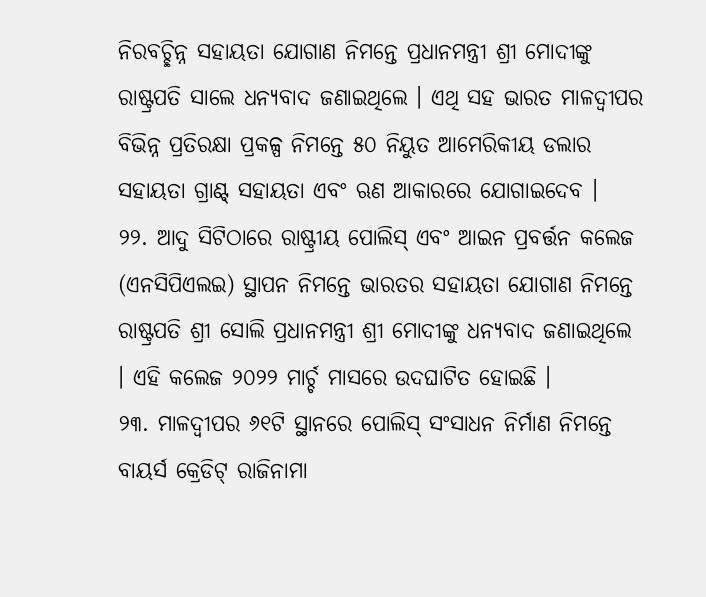ନିରବଚ୍ଛିନ୍ନ ସହାୟତା ଯୋଗାଣ ନିମନ୍ତେ ପ୍ରଧାନମନ୍ତ୍ରୀ ଶ୍ରୀ ମୋଦୀଙ୍କୁ ରାଷ୍ଟ୍ରପତି ସାଲେ ଧନ୍ୟବାଦ ଜଣାଇଥିଲେ । ଏଥି ସହ ଭାରତ ମାଳଦ୍ୱୀପର ବିଭିନ୍ନ ପ୍ରତିରକ୍ଷା ପ୍ରକଳ୍ପ ନିମନ୍ତେ ୫୦ ନିୟୁତ ଆମେରିକୀୟ ଡଲାର ସହାୟତା ଗ୍ରାଣ୍ଟ୍ ସହାୟତା ଏବଂ ଋଣ ଆକାରରେ ଯୋଗାଇଦେବ ।
୨୨. ଆଦୁ ସିଟିଠାରେ ରାଷ୍ଟ୍ରୀୟ ପୋଲିସ୍ ଏବଂ ଆଇନ ପ୍ରବର୍ତ୍ତନ କଲେଜ (ଏନସିପିଏଲଇ) ସ୍ଥାପନ ନିମନ୍ତେ ଭାରତର ସହାୟତା ଯୋଗାଣ ନିମନ୍ତେ ରାଷ୍ଟ୍ରପତି ଶ୍ରୀ ସୋଲି ପ୍ରଧାନମନ୍ତ୍ରୀ ଶ୍ରୀ ମୋଦୀଙ୍କୁ ଧନ୍ୟବାଦ ଜଣାଇଥିଲେ । ଏହି କଲେଜ ୨୦୨୨ ମାର୍ଚ୍ଚ ମାସରେ ଉଦଘାଟିତ ହୋଇଛି ।
୨୩. ମାଳଦ୍ୱୀପର ୬୧ଟି ସ୍ଥାନରେ ପୋଲିସ୍ ସଂସାଧନ ନିର୍ମାଣ ନିମନ୍ତେ ବାୟର୍ସ କ୍ରେଡିଟ୍ ରାଜିନାମା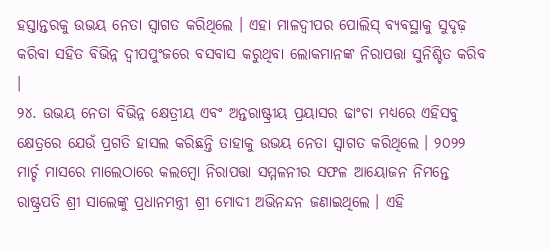ହସ୍ତାନ୍ତରକୁ ଉଭୟ ନେତା ସ୍ୱାଗତ କରିଥିଲେ । ଏହା ମାଳଦ୍ୱୀପର ପୋଲିସ୍ ବ୍ୟବସ୍ଥାକୁ ସୁଦୃଢ଼ କରିବା ସହିତ ବିଭିନ୍ନ ଦ୍ୱୀପପୁଂଜରେ ବସବାସ କରୁଥିବା ଲୋକମାନଙ୍କ ନିରାପତ୍ତା ସୁନିଶ୍ଚିତ କରିବ ।
୨୪. ଉଭୟ ନେତା ବିଭିନ୍ନ କ୍ଷେତ୍ରୀୟ ଏବଂ ଅନ୍ତରାଷ୍ଟ୍ରୀୟ ପ୍ରୟାସର ଢାଂଚା ମଧ୍ୟରେ ଏହିସବୁ କ୍ଷେତ୍ରରେ ଯେଉଁ ପ୍ରଗତି ହାସଲ କରିଛନ୍ତି ତାହାକୁ ଉଭୟ ନେତା ସ୍ୱାଗତ କରିଥିଲେ । ୨୦୨୨ ମାର୍ଚ୍ଚ ମାସରେ ମାଲେଠାରେ କଲମ୍ବୋ ନିରାପତ୍ତା ସମ୍ମଳନୀର ସଫଳ ଆୟୋଜନ ନିମନ୍ତେ ରାଷ୍ଟ୍ରପତି ଶ୍ରୀ ସାଲେଙ୍କୁ ପ୍ରଧାନମନ୍ତ୍ରୀ ଶ୍ରୀ ମୋଦୀ ଅଭିନନ୍ଦନ ଜଣାଇଥିଲେ । ଏହି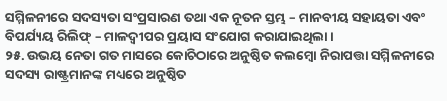ସମ୍ମିଳନୀରେ ସଦସ୍ୟତା ସଂପ୍ରସାରଣ ତଥା ଏକ ନୂତନ ସ୍ତମ୍ଭ – ମାନବୀୟ ସହାୟତା ଏବଂ ବିପର୍ଯ୍ୟୟ ରିଲିଫ୍ – ମାଳଦ୍ୱୀପର ପ୍ରୟାସ ସଂଯୋଗ କରାଯାଇଥିଲା ।
୨୫. ଉଭୟ ନେତା ଗତ ମାସରେ କୋଚିଠାରେ ଅନୁଷ୍ଠିତ କଲମ୍ବୋ ନିରାପତ୍ତା ସମ୍ମିଳନୀରେ ସଦସ୍ୟ ରାଷ୍ଟ୍ରମାନଙ୍କ ମଧ୍ୟରେ ଅନୁଷ୍ଠିତ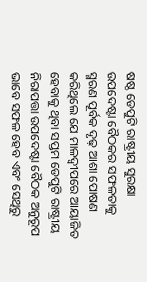ଷଷ୍ଠ ଡେପୁଟି ରାଷ୍ଟ୍ରୀୟ ସୁରକ୍ଷା ଉପଦେଷ୍ଟା ବୈଠକର ସଫଳତାକୁ ସ୍ମରଣ ପୂର୍ବକ ଦୃଢ଼ ଆଶା ପୋଷଣ କରିଥିଲେ ଯେ ମାଳଦ୍ୱୀପରେ ଆୟାଜିତ ହେବାକୁ ଥିବା ସପ୍ତମ ଡେପୁଟି ରାଷ୍ଟ୍ରୀୟ ନିରାପତ୍ତା ଉପଦେଷ୍ଟା ବୈଠକ ଅନୁରୂପ ଭାବେ ସଫଳ ହେବ ଏବଂ ସେଥିରୁ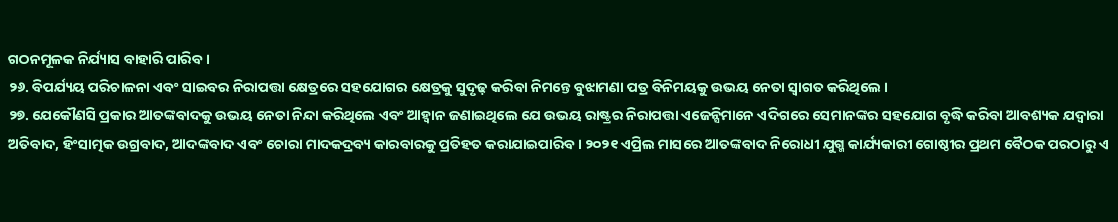ଗଠନମୂଳକ ନିର୍ଯ୍ୟାସ ବାହାରି ପାରିବ ।
୨୬. ବିପର୍ଯ୍ୟୟ ପରିଚାଳନା ଏବଂ ସାଇବର ନିରାପତ୍ତା କ୍ଷେତ୍ରରେ ସହଯୋଗର କ୍ଷେତ୍ରକୁ ସୁଦୃଢ଼ କରିବା ନିମନ୍ତେ ବୁଝାମଣା ପତ୍ର ବିନିମୟକୁ ଉଭୟ ନେତା ସ୍ୱାଗତ କରିଥିଲେ ।
୨୭. ଯେକୌଣସି ପ୍ରକାର ଆତଙ୍କବାଦକୁ ଉଭୟ ନେତା ନିନ୍ଦା କରିଥିଲେ ଏବଂ ଆହ୍ୱାନ ଜଣାଇଥିଲେ ଯେ ଉଭୟ ରାଷ୍ଟ୍ରର ନିରାପତ୍ତା ଏଜେନ୍ସିମାନେ ଏଦିଗରେ ସେମାନଙ୍କର ସହଯୋଗ ବୃଦ୍ଧି କରିବା ଆବଶ୍ୟକ ଯଦ୍ୱାରା ଅତିବାଦ, ହିଂସାତ୍ମକ ଉଗ୍ରବାଦ, ଆଦଙ୍କବାଦ ଏବଂ ଚୋରା ମାଦକଦ୍ରବ୍ୟ କାରବାରକୁ ପ୍ରତିହତ କରାଯାଇପାରିବ । ୨୦୨୧ ଏପ୍ରିଲ ମାସରେ ଆତଙ୍କବାଦ ନିରୋଧୀ ଯୁଗ୍ମ କାର୍ଯ୍ୟକାରୀ ଗୋଷ୍ଠୀର ପ୍ରଥମ ବୈଠକ ପରଠାରୁ ଏ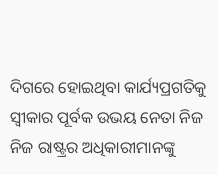ଦିଗରେ ହୋଇଥିବା କାର୍ଯ୍ୟପ୍ରଗତିକୁ ସ୍ୱୀକାର ପୂର୍ବକ ଉଭୟ ନେତା ନିଜ ନିଜ ରାଷ୍ଟ୍ରର ଅଧିକାରୀମାନଙ୍କୁ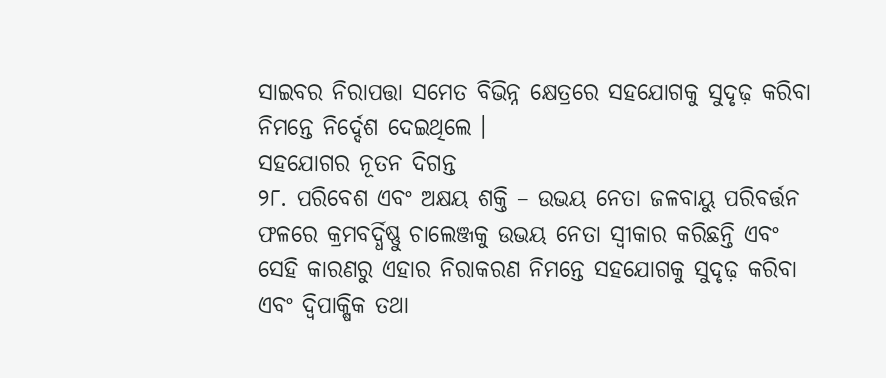ସାଇବର ନିରାପତ୍ତା ସମେତ ବିଭିନ୍ନ କ୍ଷେତ୍ରରେ ସହଯୋଗକୁ ସୁଦୃଢ଼ କରିବା ନିମନ୍ତେ ନିର୍ଦ୍ଦେଶ ଦେଇଥିଲେ ।
ସହଯୋଗର ନୂତନ ଦିଗନ୍ତ
୨୮. ପରିବେଶ ଏବଂ ଅକ୍ଷୟ ଶକ୍ତି – ଉଭୟ ନେତା ଜଳବାୟୁ ପରିବର୍ତ୍ତନ ଫଳରେ କ୍ରମବର୍ଦ୍ଧିଷ୍ଣୁ ଚାଲେଞ୍ଜକୁ ଉଭୟ ନେତା ସ୍ୱୀକାର କରିଛନ୍ତି ଏବଂ ସେହି କାରଣରୁ ଏହାର ନିରାକରଣ ନିମନ୍ତେ ସହଯୋଗକୁ ସୁଦୃଢ଼ କରିବା ଏବଂ ଦ୍ୱିପାକ୍ଷିକ ତଥା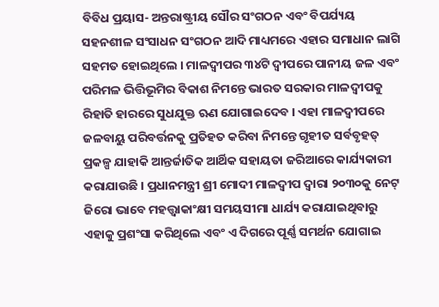ବିବିଧ ପ୍ରୟାସ- ଅନ୍ତରାଷ୍ଟ୍ରୀୟ ସୌର ସଂଗଠନ ଏବଂ ବିପର୍ଯ୍ୟୟ ସହନଶୀଳ ସଂସାଧନ ସଂଗଠନ ଆଦି ମାଧ୍ୟମରେ ଏହାର ସମାଧାନ ଲାଗି ସହମତ ହୋଇଥିଲେ । ମାଳଦ୍ୱୀପର ୩୪ଟି ଦ୍ୱୀପରେ ପାନୀୟ ଜଳ ଏବଂ ପରିମଳ ଭିତ୍ତିଭୂମିର ବିକାଶ ନିମନ୍ତେ ଭାରତ ସରକାର ମାଳଦ୍ୱୀପକୁ ରିହାତି ହାରରେ ସୁଧଯୁକ୍ତ ଋଣ ଯୋଗାଇଦେବ । ଏହା ମାଳଦ୍ୱୀପରେ ଜଳବାୟୁ ପରିବର୍ତ୍ତନକୁ ପ୍ରତିହତ କରିବା ନିମନ୍ତେ ଗୃହୀତ ସର୍ବବୃହତ୍ ପ୍ରକଳ୍ପ ଯାହାକି ଆନ୍ତର୍ଜାତିକ ଆର୍ଥିକ ସହାୟତା ଜରିଆରେ କାର୍ଯ୍ୟକାରୀ କରାଯାଉଛି । ପ୍ରଧାନମନ୍ତ୍ରୀ ଶ୍ରୀ ମୋଦୀ ମାଳଦ୍ୱୀପ ଦ୍ୱାରା ୨୦୩୦କୁ ନେଟ୍ ଜିରୋ ଭାବେ ମହତ୍ତ୍ୱାକାଂକ୍ଷୀ ସମୟସୀମା ଧାର୍ଯ୍ୟ କରାଯାଇଥିବାରୁ ଏହାକୁ ପ୍ରଶଂସା କରିଥିଲେ ଏବଂ ଏ ଦିଗରେ ପୂର୍ଣ୍ଣ ସମର୍ଥନ ଯୋଗାଇ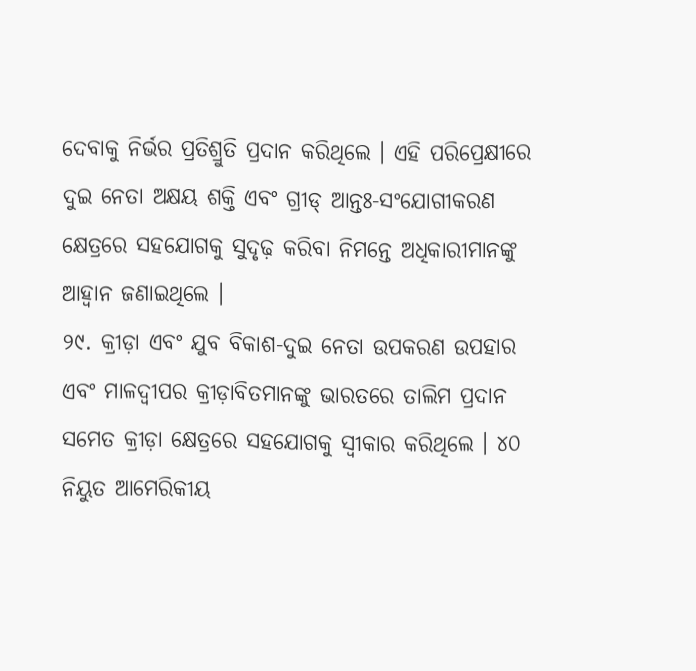ଦେବାକୁ ନିର୍ଭର ପ୍ରତିଶ୍ରୁତି ପ୍ରଦାନ କରିଥିଲେ । ଏହି ପରିପ୍ରେକ୍ଷୀରେ ଦୁଇ ନେତା ଅକ୍ଷୟ ଶକ୍ତି ଏବଂ ଗ୍ରୀଡ୍ ଆନ୍ତଃ-ସଂଯୋଗୀକରଣ କ୍ଷେତ୍ରରେ ସହଯୋଗକୁ ସୁଦୃଢ଼ କରିବା ନିମନ୍ତେ ଅଧିକାରୀମାନଙ୍କୁ ଆହ୍ୱାନ ଜଣାଇଥିଲେ ।
୨୯. କ୍ରୀଡ଼ା ଏବଂ ଯୁବ ବିକାଶ-ଦୁଇ ନେତା ଉପକରଣ ଉପହାର ଏବଂ ମାଳଦ୍ୱୀପର କ୍ରୀଡ଼ାବିତମାନଙ୍କୁ ଭାରତରେ ତାଲିମ ପ୍ରଦାନ ସମେତ କ୍ରୀଡ଼ା କ୍ଷେତ୍ରରେ ସହଯୋଗକୁ ସ୍ୱୀକାର କରିଥିଲେ । ୪୦ ନିୟୁତ ଆମେରିକୀୟ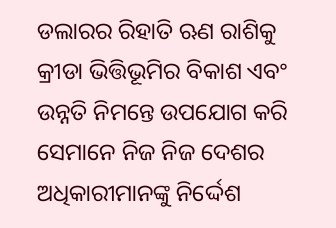ଡଲାରର ରିହାତି ଋଣ ରାଶିକୁ କ୍ରୀଡା ଭିତ୍ତିଭୂମିର ବିକାଶ ଏବଂ ଉନ୍ନତି ନିମନ୍ତେ ଉପଯୋଗ କରି ସେମାନେ ନିଜ ନିଜ ଦେଶର ଅଧିକାରୀମାନଙ୍କୁ ନିର୍ଦ୍ଦେଶ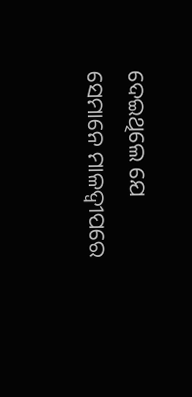ଦେଇଥିଲେ ଯେ ସେମାନେ ମାଳଦ୍ୱୀପରେ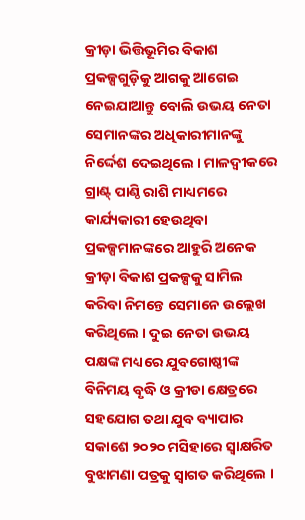କ୍ରୀଡ଼ା ଭିତ୍ତିଭୂମିର ବିକାଶ ପ୍ରକଳ୍ପଗୁଡ଼ିକୁ ଆଗକୁ ଆଗେଇ ନେଇଯାଆନ୍ତୁ ବୋଲି ଉଭୟ ନେତା ସେମାନଙ୍କର ଅଧିକାରୀମାନଙ୍କୁ ନିର୍ଦ୍ଦେଶ ଦେଇଥିଲେ । ମାଳଦ୍ୱୀକରେ ଗ୍ରାଣ୍ଟ୍ ପାଣ୍ଠି ରାଶି ମାଧ୍ୟମରେ କାର୍ଯ୍ୟକାରୀ ହେଉଥିବା ପ୍ରକଳ୍ପମାନଙ୍କରେ ଆହୁରି ଅନେକ କ୍ରୀଡ଼ା ବିକାଶ ପ୍ରକଳ୍ପକୁ ସାମିଲ କରିବା ନିମନ୍ତେ ସେମାନେ ଉଲ୍ଲେଖ କରିଥିଲେ । ଦୁଇ ନେତା ଉଭୟ ପକ୍ଷଙ୍କ ମଧ୍ୟରେ ଯୁବଗୋଷ୍ଠୀଙ୍କ ବିନିମୟ ବୃଦ୍ଧି ଓ କ୍ରୀଡା କ୍ଷେତ୍ରରେ ସହଯୋଗ ତଥା ଯୁବ ବ୍ୟାପାର ସକାଶେ ୨୦୨୦ ମସିହାରେ ସ୍ୱାକ୍ଷରିତ ବୁଝାମଣା ପତ୍ରକୁ ସ୍ୱାଗତ କରିଥିଲେ ।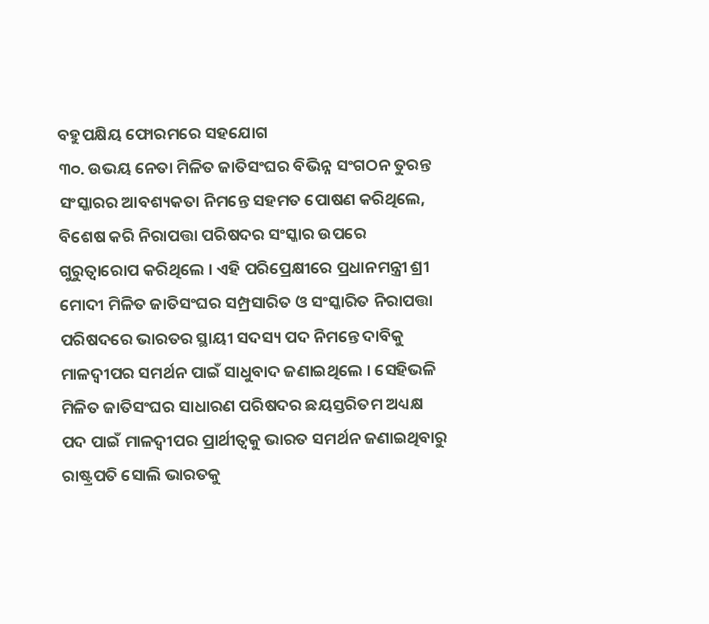ବହୁପକ୍ଷିୟ ଫୋରମରେ ସହଯୋଗ
୩୦. ଉଭୟ ନେତା ମିଳିତ ଜାତିସଂଘର ବିଭିନ୍ନ ସଂଗଠନ ତୁରନ୍ତ ସଂସ୍କାରର ଆବଶ୍ୟକତା ନିମନ୍ତେ ସହମତ ପୋଷଣ କରିଥିଲେ, ବିଶେଷ କରି ନିରାପତ୍ତା ପରିଷଦର ସଂସ୍କାର ଉପରେ ଗୁରୁତ୍ୱାରୋପ କରିଥିଲେ । ଏହି ପରିପ୍ରେକ୍ଷୀରେ ପ୍ରଧାନମନ୍ତ୍ରୀ ଶ୍ରୀ ମୋଦୀ ମିଳିତ ଜାତିସଂଘର ସମ୍ପ୍ରସାରିତ ଓ ସଂସ୍କାରିତ ନିରାପତ୍ତା ପରିଷଦରେ ଭାରତର ସ୍ଥାୟୀ ସଦସ୍ୟ ପଦ ନିମନ୍ତେ ଦାବିକୁ ମାଳଦ୍ୱୀପର ସମର୍ଥନ ପାଇଁ ସାଧୁବାଦ ଜଣାଇଥିଲେ । ସେହିଭଳି ମିଳିତ ଜାତିସଂଘର ସାଧାରଣ ପରିଷଦର ଛୟସ୍ତରିତମ ଅଧ୍ୟକ୍ଷ ପଦ ପାଇଁ ମାଳଦ୍ୱୀପର ପ୍ରାର୍ଥୀତ୍ୱକୁ ଭାରତ ସମର୍ଥନ ଜଣାଇଥିବାରୁ ରାଷ୍ଟ୍ରପତି ସୋଲି ଭାରତକୁ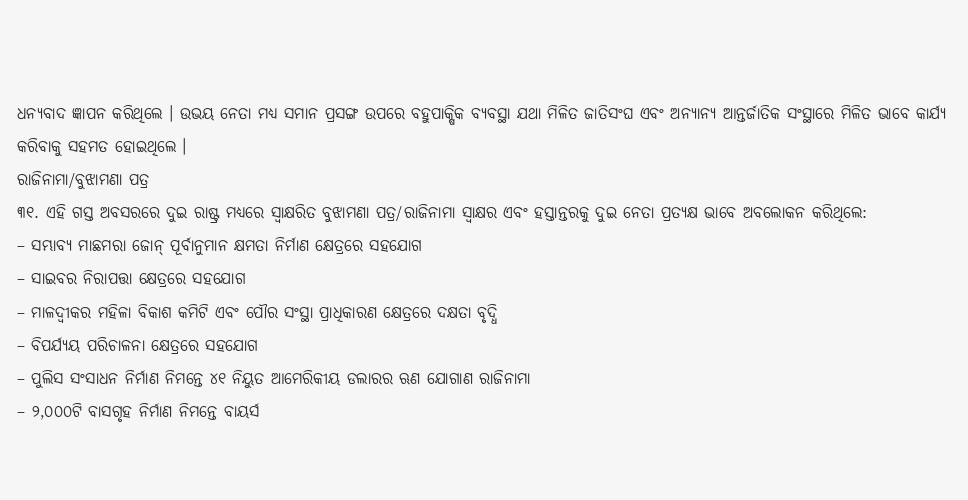ଧନ୍ୟବାଦ ଜ୍ଞାପନ କରିଥିଲେ । ଉଭୟ ନେତା ମଧ୍ୟ ସମାନ ପ୍ରସଙ୍ଗ ଉପରେ ବହୁପାକ୍ଷିକ ବ୍ୟବସ୍ଥା ଯଥା ମିଳିତ ଜାତିସଂଘ ଏବଂ ଅନ୍ୟାନ୍ୟ ଆନ୍ତର୍ଜାତିକ ସଂସ୍ଥାରେ ମିଳିତ ଭାବେ କାର୍ଯ୍ୟ କରିବାକୁ ସହମତ ହୋଇଥିଲେ ।
ରାଜିନାମା/ବୁଝାମଣା ପତ୍ର
୩୧. ଏହି ଗସ୍ତ ଅବସରରେ ଦୁଇ ରାଷ୍ଟ୍ର ମଧ୍ୟରେ ସ୍ୱାକ୍ଷରିତ ବୁଝାମଣା ପତ୍ର/ରାଜିନାମା ସ୍ୱାକ୍ଷର ଏବଂ ହସ୍ତାନ୍ତରକୁ ଦୁଇ ନେତା ପ୍ରତ୍ୟକ୍ଷ ଭାବେ ଅବଲୋକନ କରିଥିଲେ:
– ସମ୍ଭାବ୍ୟ ମାଛମରା ଜୋନ୍ ପୂର୍ବାନୁମାନ କ୍ଷମତା ନିର୍ମାଣ କ୍ଷେତ୍ରରେ ସହଯୋଗ
– ସାଇବର ନିରାପତ୍ତା କ୍ଷେତ୍ରରେ ସହଯୋଗ
– ମାଳଦ୍ୱୀକର ମହିଳା ବିକାଶ କମିଟି ଏବଂ ପୌର ସଂସ୍ଥା ପ୍ରାଧିକାରଣ କ୍ଷେତ୍ରରେ ଦକ୍ଷତା ବୃଦ୍ଧି
– ବିପର୍ଯ୍ୟୟ ପରିଚାଳନା କ୍ଷେତ୍ରରେ ସହଯୋଗ
– ପୁଲିସ ସଂସାଧନ ନିର୍ମାଣ ନିମନ୍ତେ ୪୧ ନିୟୁତ ଆମେରିକୀୟ ଡଲାରର ଋଣ ଯୋଗାଣ ରାଜିନାମା
– ୨,୦୦୦ଟି ବାସଗୃହ ନିର୍ମାଣ ନିମନ୍ତେ ବାୟର୍ସ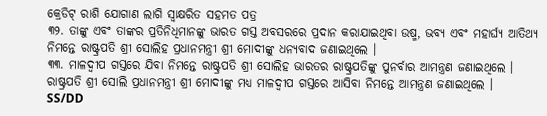କ୍ରେଡିଟ୍ ରାଶି ଯୋଗାଣ ଲାଗି ସ୍ୱାକ୍ଷରିତ ସହମତ ପତ୍ର
୩୨. ତାଙ୍କୁ ଏବଂ ତାଙ୍କର ପ୍ରତିନିଧିମାନଙ୍କୁ ଭାରତ ଗସ୍ତ ଅବସରରେ ପ୍ରଦାନ କରାଯାଇଥିବା ଉଷ୍ମ, ଭବ୍ୟ ଏବଂ ମହାର୍ଘ୍ୟ ଆତିଥ୍ୟ ନିମନ୍ତେ ରାଷ୍ଟ୍ରପତି ଶ୍ରୀ ସୋଲିହ ପ୍ରଧାନମନ୍ତ୍ରୀ ଶ୍ରୀ ମୋଦୀଙ୍କୁ ଧନ୍ୟବାଦ ଜଣାଇଥିଲେ ।
୩୩. ମାଳଦ୍ୱୀପ ଗସ୍ତରେ ଯିବା ନିମନ୍ତେ ରାଷ୍ଟ୍ରପତି ଶ୍ରୀ ସୋଲିହ ଭାରତର ରାଷ୍ଟ୍ରପତିଙ୍କୁ ପୁନର୍ବାର ଆମନ୍ତ୍ରଣ ଜଣାଇଥିଲେ । ରାଷ୍ଟ୍ରପତି ଶ୍ରୀ ସୋଲି ପ୍ରଧାନମନ୍ତ୍ରୀ ଶ୍ରୀ ମୋଦୀଙ୍କୁ ମଧ୍ୟ ମାଳଦ୍ୱୀପ ଗସ୍ତରେ ଆସିବା ନିମନ୍ତେ ଆମନ୍ତ୍ରଣ ଜଣାଇଥିଲେ ।
SS/DD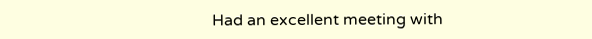Had an excellent meeting with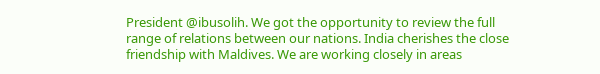President @ibusolih. We got the opportunity to review the full range of relations between our nations. India cherishes the close friendship with Maldives. We are working closely in areas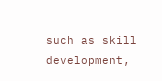such as skill development,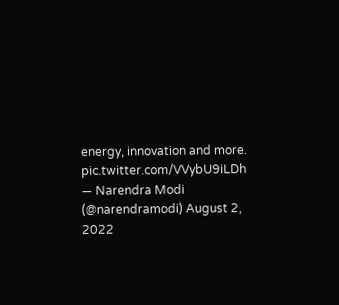energy, innovation and more. pic.twitter.com/VVybU9iLDh
— Narendra Modi (@narendramodi) August 2, 2022